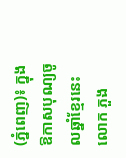(ភ្នំពេញ)៖ ក្នុងឱកាសបុណ្យចូលឆ្នាំខ្មែរនេះ លោក ភួង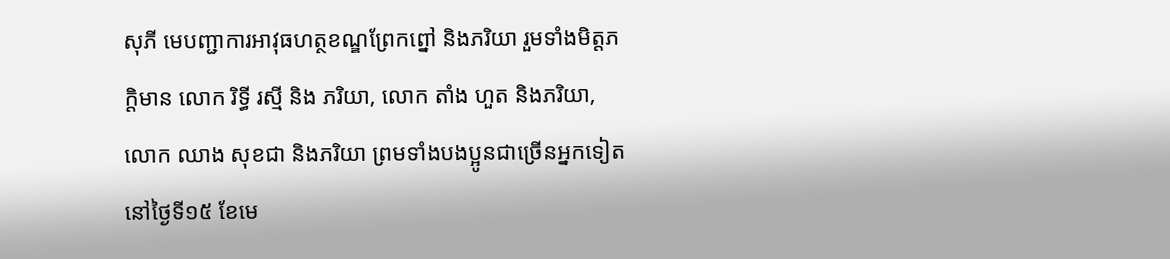សុភី មេបញ្ជាការអាវុធហត្ថខណ្ឌព្រែកព្នៅ និងភរិយា រួមទាំងមិត្តភក្តិមាន លោក រិទ្ធី រស្មី និង ភរិយា, លោក តាំង ហួត និងភរិយា, លោក ឈាង សុខជា និងភរិយា ព្រមទាំងបងប្អូនជាច្រើនអ្នកទៀត នៅថ្ងៃទី១៥ ខែមេ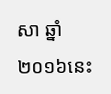សា ឆ្នាំ២០១៦នេះ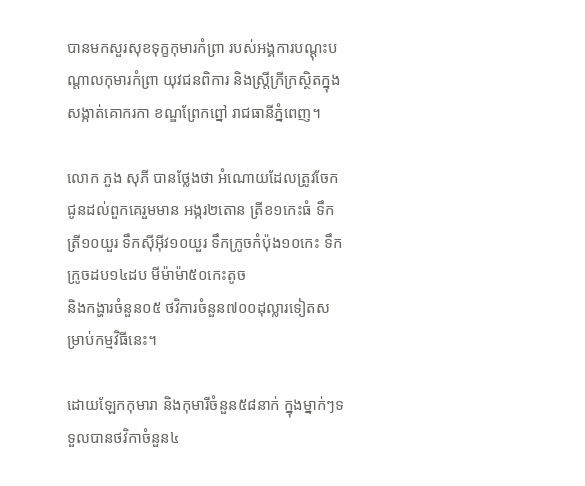បានមកសួរសុខទុក្ខកុមារកំព្រា របស់អង្គការបណ្ដុះបណ្ដាលកុមារកំព្រា យុវជនពិការ និងស្ត្រីក្រីក្រស្ថិតក្នុងសង្កាត់គោករកា ខណ្ឌព្រែកព្នៅ រាជធានីភ្នំពេញ។

លោក ភួង សុភី បានថ្លែងថា អំណោយដែលត្រូវចែកជូនដល់ពួកគេរួមមាន អង្ករ២តោន ត្រីខ១កេះធំ ទឹកត្រី១០យួរ ទឹកស៊ីអ៊ីវ១០យួរ ទឹកក្រូចកំប៉ុង១០កេះ ទឹកក្រូចដប១៤ដប មីម៉ាម៉ា៥០កេះតូច
និងកង្ហារចំនួន០៥ ថវិការចំនួន៧០០ដុល្លារទៀតសម្រាប់កម្មវិធីនេះ។

ដោយឡែកកុមារា និងកុមារីចំនួន៥៨នាក់ ក្នុងម្នាក់ៗទទួលបានថវិកាចំនួន៤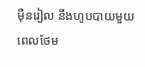ម៉ឺនរៀល នឹងហូបបាយមួយពេលថែម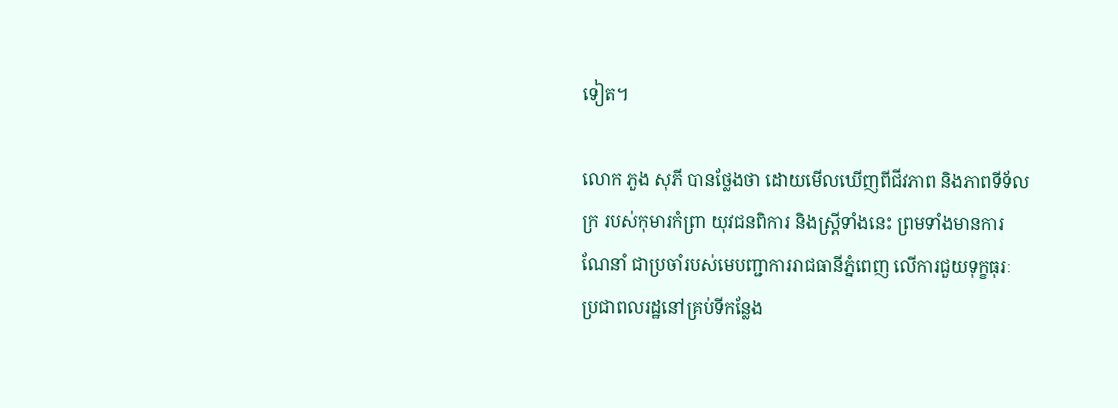ទៀត។

លោក ភួង សុភី បានថ្លែងថា ដោយមើលឃើញពីជីវភាព និងភាពទីទ័លក្រ របស់កុមារកំព្រា យុវជនពិការ និងស្រ្តីទាំងនេះ ព្រមទាំងមានការណែនាំ ជាប្រចាំរបស់មេបញ្ជាការរាជធានីភ្នំពេញ លើការជួយទុក្ខធុរៈ ប្រជាពលរដ្ឋនៅគ្រប់ទីកន្លែង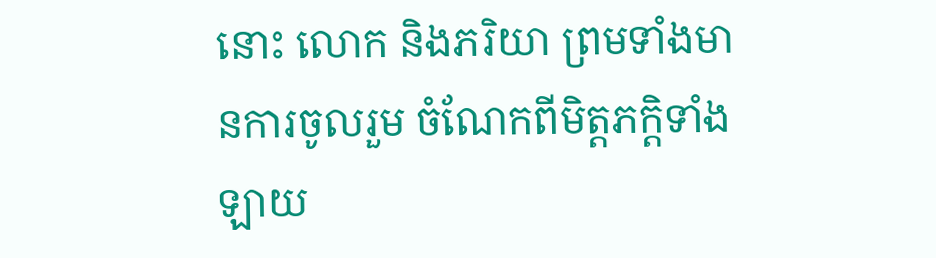នោះ លោក និងភរិយា ព្រមទាំងមានការចូលរួម ចំណែកពីមិត្តភក្តិទាំងឡាយ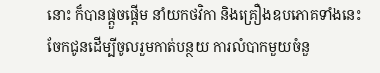នោះ ក៏បានផ្តួចផ្តើម នាំយកថវិកា និងគ្រឿងឧបភោគទាំងនេះ ចែកជូនដើម្បីចូលរួមកាត់បន្ថយ ការលំបាកមួយចំនួ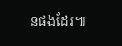នផងដែរ៕